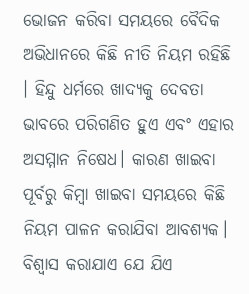ଭୋଜନ କରିବା ସମୟରେ ବୈଦିକ ଅଭିଧାନରେ କିଛି ନୀତି ନିୟମ ରହିଛି । ହିନ୍ଦୁ ଧର୍ମରେ ଖାଦ୍ୟକୁ ଦେବତା ଭାବରେ ପରିଗଣିତ ହୁଏ ଏବଂ ଏହାର ଅସମ୍ମାନ ନିଷେଧ। କାରଣ ଖାଇବା ପୂର୍ବରୁ କିମ୍ବା ଖାଇବା ସମୟରେ କିଛି ନିୟମ ପାଳନ କରାଯିବା ଆବଶ୍ୟକ। ବିଶ୍ୱାସ କରାଯାଏ ଯେ ଯିଏ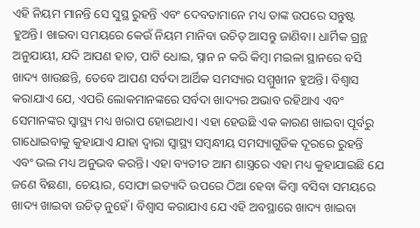ଏହି ନିୟମ ମାନନ୍ତି ସେ ସୁସ୍ଥ ରୁହନ୍ତି ଏବଂ ଦେବତାମାନେ ମଧ୍ୟ ତାଙ୍କ ଉପରେ ସନ୍ତୁଷ୍ଟ ହୁଅନ୍ତି। ଖାଇବା ସମୟରେ କେଉଁ ନିୟମ ମାନିବା ଉଚିତ୍ ଆସନ୍ତୁ ଜାଣିବା। ଧାର୍ମିକ ଗ୍ରନ୍ଥ ଅନୁଯାୟୀ, ଯଦି ଆପଣ ହାତ, ପାଟି ଧୋଇ, ସ୍ନାନ ନ କରି କିମ୍ବା ମଇଳା ସ୍ଥାନରେ ବସି ଖାଦ୍ୟ ଖାଉଛନ୍ତି, ତେବେ ଆପଣ ସର୍ବଦା ଆର୍ଥିକ ସମସ୍ୟାର ସମ୍ମୁଖୀନ ହୁଅନ୍ତି। ବିଶ୍ୱାସ କରାଯାଏ ଯେ, ଏପରି ଲୋକମାନଙ୍କରେ ସର୍ବଦା ଖାଦ୍ୟର ଅଭାବ ରହିଥାଏ ଏବଂ ସେମାନଙ୍କର ସ୍ୱାସ୍ଥ୍ୟ ମଧ୍ୟ ଖରାପ ହୋଇଥାଏ। ଏହା ହେଉଛି ଏକ କାରଣ ଖାଇବା ପୂର୍ବରୁ ଗାଧୋଇବାକୁ କୁହାଯାଏ ଯାହା ଦ୍ୱାରା ସ୍ୱାସ୍ଥ୍ୟ ସମ୍ବନ୍ଧୀୟ ସମସ୍ୟାଗୁଡିକ ଦୂରରେ ରୁହନ୍ତି ଏବଂ ଭଲ ମଧ୍ୟ ଅନୁଭବ କରନ୍ତି। ଏହା ବ୍ୟତୀତ ଆମ ଶାସ୍ତ୍ରରେ ଏହା ମଧ୍ୟ କୁହାଯାଇଛି ଯେ ଜଣେ ବିଛଣା, ଚେୟାର, ସୋଫା ଇତ୍ୟାଦି ଉପରେ ଠିଆ ହେବା କିମ୍ବା ବସିବା ସମୟରେ ଖାଦ୍ୟ ଖାଇବା ଉଚିତ୍ ନୁହେଁ। ବିଶ୍ୱାସ କରାଯାଏ ଯେ ଏହି ଅବସ୍ଥାରେ ଖାଦ୍ୟ ଖାଇବା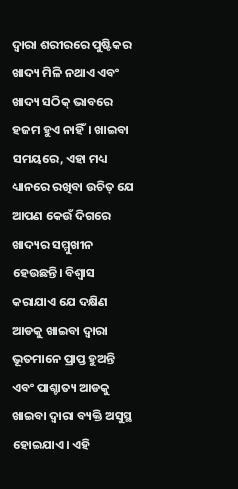ଦ୍ୱାରା ଶରୀରରେ ପୁଷ୍ଟିକର ଖାଦ୍ୟ ମିଳି ନଥାଏ ଏବଂ ଖାଦ୍ୟ ସଠିକ୍ ଭାବରେ ହଜମ ହୁଏ ନାହିଁ। ଖାଇବା ସମୟରେ, ଏହା ମଧ୍ୟ ଧ୍ୟାନରେ ରଖିବା ଉଚିତ୍ ଯେ ଆପଣ କେଉଁ ଦିଗରେ ଖାଦ୍ୟର ସମ୍ମୁଖୀନ ହେଉଛନ୍ତି। ବିଶ୍ୱାସ କରାଯାଏ ଯେ ଦକ୍ଷିଣ ଆଡକୁ ଖାଇବା ଦ୍ୱାରା ଭୂତମାନେ ପ୍ରାପ୍ତ ହୁଅନ୍ତି ଏବଂ ପାଶ୍ଚାତ୍ୟ ଆଡକୁ ଖାଇବା ଦ୍ୱାରା ବ୍ୟକ୍ତି ଅସୁସ୍ଥ ହୋଇଯାଏ। ଏହି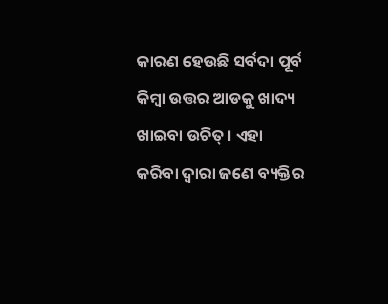କାରଣ ହେଉଛି ସର୍ବଦା ପୂର୍ବ କିମ୍ବା ଉତ୍ତର ଆଡକୁ ଖାଦ୍ୟ ଖାଇବା ଉଚିତ୍। ଏହା କରିବା ଦ୍ୱାରା ଜଣେ ବ୍ୟକ୍ତିର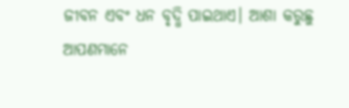ଜୀବନ ଏବଂ ଧନ ବୃଦ୍ଧି ପାଇଥାଏ। ଆଶା କରୁଛୁ ଆପଣମାନେ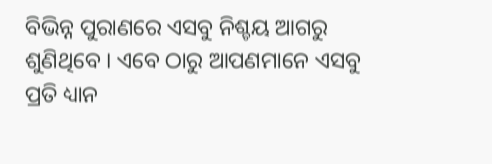ବିଭିନ୍ନ ପୁରାଣରେ ଏସବୁ ନିଶ୍ଚୟ ଆଗରୁ ଶୁଣିଥିବେ । ଏବେ ଠାରୁ ଆପଣମାନେ ଏସବୁ ପ୍ରତି ଧ୍ୟାନ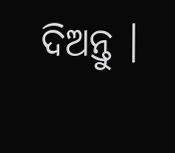ଦିଅନ୍ତୁ ।